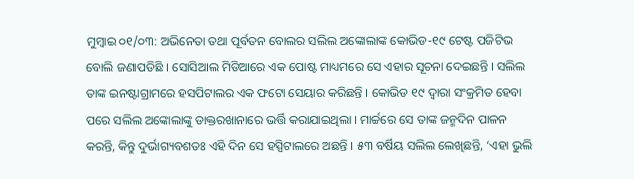ମୁମ୍ବାଇ ୦୧/୦୩: ଅଭିନେତା ତଥା ପୂର୍ବତନ ବୋଲର ସଲିଲ ଅଙ୍କୋଲାଙ୍କ କୋଭିଡ-୧୯ ଟେଷ୍ଟ ପଜିଟିଭ ବୋଲି ଜଣାପଡିଛି । ସୋସିଆଲ ମିଡିଆରେ ଏକ ପୋଷ୍ଟ ମାଧ୍ୟମରେ ସେ ଏହାର ସୂଚନା ଦେଇଛନ୍ତି । ସଲିଲ ତାଙ୍କ ଇନଷ୍ଟାଗ୍ରାମରେ ହସପିଟାଲର ଏକ ଫଟୋ ସେୟାର କରିଛନ୍ତି । କୋଭିଡ ୧୯ ଦ୍ୱାରା ସଂକ୍ରମିତ ହେବା ପରେ ସଲିଲ ଅଙ୍କୋଲାଙ୍କୁ ଡାକ୍ତରଖାନାରେ ଭର୍ତ୍ତି କରାଯାଇଥିଲା । ମାର୍ଚ୍ଚରେ ସେ ତାଙ୍କ ଜନ୍ମଦିନ ପାଳନ କରନ୍ତି, କିନ୍ତୁ ଦୁର୍ଭାଗ୍ୟବଶତଃ ଏହି ଦିନ ସେ ହସ୍ପିଟାଲରେ ଅଛନ୍ତି । ୫୩ ବର୍ଷିୟ ସଲିଲ ଲେଖିଛନ୍ତି, ‘ଏହା ଭୁଲି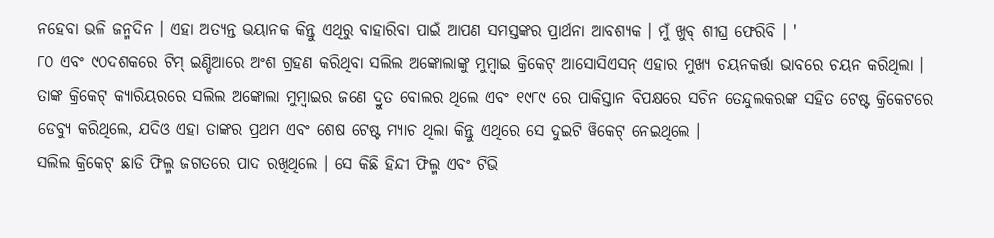ନହେବା ଭଳି ଜନ୍ମଦିନ । ଏହା ଅତ୍ୟନ୍ତ ଭୟାନକ କିନ୍ତୁ ଏଥିରୁ ବାହାରିବା ପାଇଁ ଆପଣ ସମସ୍ତଙ୍କର ପ୍ରାର୍ଥନା ଆବଶ୍ୟକ । ମୁଁ ଖୁବ୍ ଶୀଘ୍ର ଫେରିବି । '
୮୦ ଏବଂ ୯୦ଦଶକରେ ଟିମ୍ ଇଣ୍ଡିଆରେ ଅଂଶ ଗ୍ରହଣ କରିଥିବା ସଲିଲ ଅଙ୍କୋଲାଙ୍କୁ ମୁମ୍ବାଇ କ୍ରିକେଟ୍ ଆସୋସିଏସନ୍ ଏହାର ମୁଖ୍ୟ ଚୟନକର୍ତ୍ତା ଭାବରେ ଚୟନ କରିଥିଲା । ତାଙ୍କ କ୍ରିକେଟ୍ କ୍ୟାରିୟରରେ ସଲିଲ ଅଙ୍କୋଲା ମୁମ୍ବାଇର ଜଣେ ଦ୍ରୁତ ବୋଲର ଥିଲେ ଏବଂ ୧୯୮୯ ରେ ପାକିସ୍ତାନ ବିପକ୍ଷରେ ସଚିନ ତେନ୍ଦୁଲକରଙ୍କ ସହିତ ଟେଷ୍ଟ କ୍ରିକେଟରେ ଡେବ୍ୟୁ କରିଥିଲେ, ଯଦିଓ ଏହା ତାଙ୍କର ପ୍ରଥମ ଏବଂ ଶେଷ ଟେଷ୍ଟ ମ୍ୟାଚ ଥିଲା କିନ୍ତୁ ଏଥିରେ ସେ ଦୁଇଟି ୱିକେଟ୍ ନେଇଥିଲେ ।
ସଲିଲ କ୍ରିକେଟ୍ ଛାଡି ଫିଲ୍ମ ଜଗତରେ ପାଦ ରଖିଥିଲେ । ସେ କିଛି ହିନ୍ଦୀ ଫିଲ୍ମ ଏବଂ ଟିଭି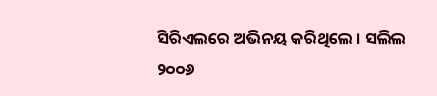ସିରିଏଲରେ ଅଭିନୟ କରିଥିଲେ । ସଲିଲ ୨୦୦୬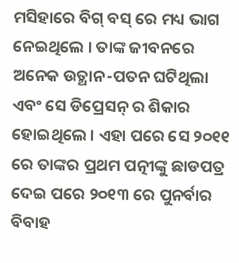ମସିହାରେ ବିଗ୍ ବସ୍ ରେ ମଧ୍ୟ ଭାଗ ନେଇଥିଲେ । ତାଙ୍କ ଜୀବନରେ ଅନେକ ଉତ୍ଥାନ-ପତନ ଘଟିଥିଲା ଏବଂ ସେ ଡିପ୍ରେସନ୍ ର ଶିକାର ହୋଇଥିଲେ । ଏହା ପରେ ସେ ୨୦୧୧ ରେ ତାଙ୍କର ପ୍ରଥମ ପତ୍ନୀଙ୍କୁ ଛାଡପତ୍ର ଦେଇ ପରେ ୨୦୧୩ ରେ ପୁନର୍ବାର ବିବାହ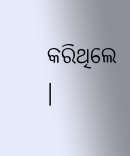କରିଥିଲେ ।